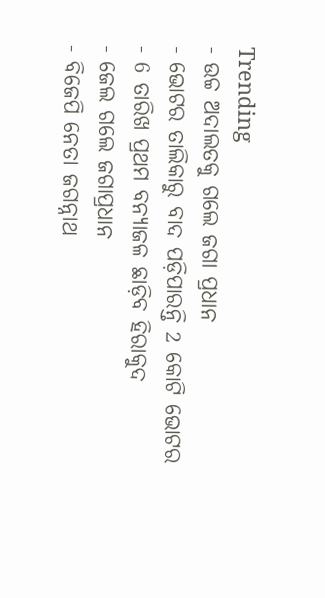Trending
- ଉଚ୍ଚ ଅଦାଲତକୁ ଗଲେ ଜଗା ପ୍ରଧାନ
- ଭୋଟର ତାଲିକାରୁ ବାଦ ପଡ଼ିପାରନ୍ତି 2 କୋଟି ଭୋଟର
- 6 ତାରିଖ ପ୍ରଥମ ବନ୍ୟାଜଳ ଛାଡ଼ିବ ହିରାକୁଦ
- ଜେଲ ଗଲେ ଜଗାପ୍ରଧାନ
- ବିଜେପି ନେତା ଜଗନ୍ନାଥ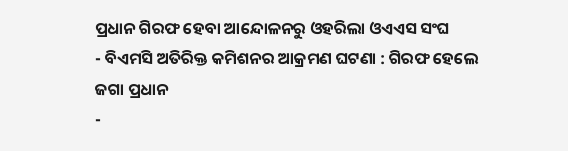ପ୍ରଧାନ ଗିରଫ ହେବା ଆନ୍ଦୋଳନରୁ ଓହରିଲା ଓଏଏସ ସଂଘ
- ବିଏମସି ଅତିରିକ୍ତ କମିଶନର ଆକ୍ରମଣ ଘଟଣା : ଗିରଫ ହେଲେ ଜଗା ପ୍ରଧାନ
-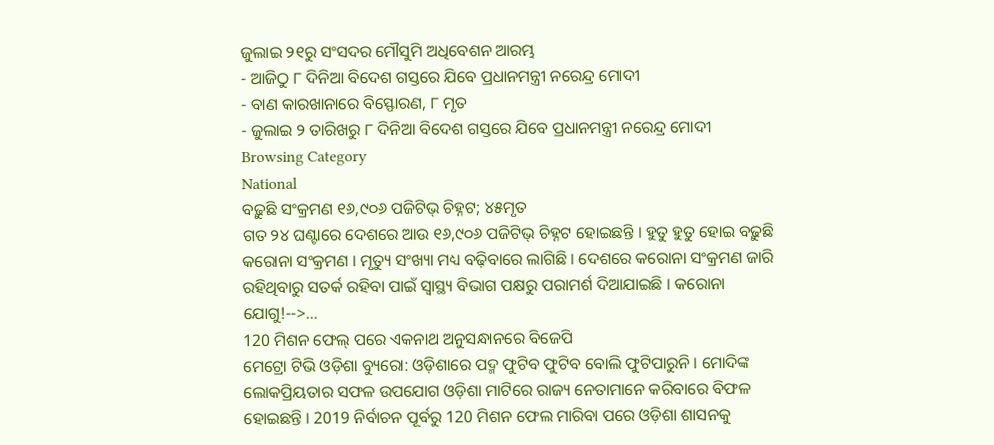ଜୁଲାଇ ୨୧ରୁ ସଂସଦର ମୌସୁମି ଅଧିବେଶନ ଆରମ୍ଭ
- ଆଜିଠୁ ୮ ଦିନିଆ ବିଦେଶ ଗସ୍ତରେ ଯିବେ ପ୍ରଧାନମନ୍ତ୍ରୀ ନରେନ୍ଦ୍ର ମୋଦୀ
- ବାଣ କାରଖାନାରେ ବିସ୍ଫୋରଣ, ୮ ମୃତ
- ଜୁଲାଇ ୨ ତାରିଖରୁ ୮ ଦିନିଆ ବିଦେଶ ଗସ୍ତରେ ଯିବେ ପ୍ରଧାନମନ୍ତ୍ରୀ ନରେନ୍ଦ୍ର ମୋଦୀ
Browsing Category
National
ବଢ଼ୁଛି ସଂକ୍ରମଣ ୧୬,୯୦୬ ପଜିଟିଭ୍ ଚିହ୍ନଟ; ୪୫ମୃତ
ଗତ ୨୪ ଘଣ୍ଟାରେ ଦେଶରେ ଆଉ ୧୬,୯୦୬ ପଜିଟିଭ୍ ଚିହ୍ନଟ ହୋଇଛନ୍ତି । ହୁତୁ ହୁତୁ ହୋଇ ବଢ଼ୁଛି କରୋନା ସଂକ୍ରମଣ । ମୃତ୍ୟୁ ସଂଖ୍ୟା ମଧ୍ୟ ବଢ଼ିବାରେ ଲାଗିଛି । ଦେଶରେ କରୋନା ସଂକ୍ରମଣ ଜାରି ରହିଥିବାରୁ ସତର୍କ ରହିବା ପାଇଁ ସ୍ବାସ୍ଥ୍ୟ ବିଭାଗ ପକ୍ଷରୁ ପରାମର୍ଶ ଦିଆଯାଇଛି । କରୋନା ଯୋଗୁ!-->…
120 ମିଶନ ଫେଲ୍ ପରେ ଏକନାଥ ଅନୁସନ୍ଧାନରେ ବିଜେପି
ମେଟ୍ରୋ ଟିଭି ଓଡ଼ିଶା ବ୍ୟୁରୋ: ଓଡ଼ିଶାରେ ପଦ୍ମ ଫୁଟିବ ଫୁଟିବ ବୋଲି ଫୁଟିପାରୁନି । ମୋଦିଙ୍କ ଲୋକପ୍ରିୟତାର ସଫଳ ଉପଯୋଗ ଓଡ଼ିଶା ମାଟିରେ ରାଜ୍ୟ ନେତାମାନେ କରିବାରେ ବିଫଳ ହୋଇଛନ୍ତି । 2019 ନିର୍ବାଚନ ପୂର୍ବରୁ 120 ମିଶନ ଫେଲ ମାରିବା ପରେ ଓଡ଼ିଶା ଶାସନକୁ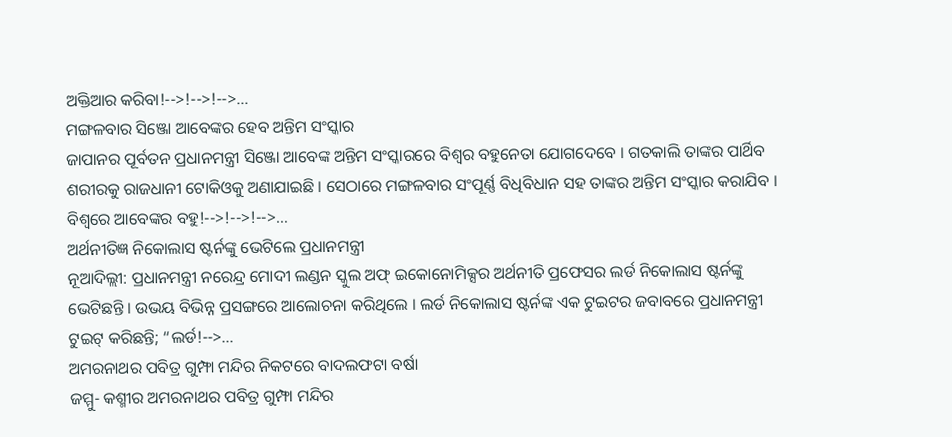ଅକ୍ତିଆର କରିବା!-->!-->!-->…
ମଙ୍ଗଳବାର ସିଞ୍ଜୋ ଆବେଙ୍କର ହେବ ଅନ୍ତିମ ସଂସ୍କାର
ଜାପାନର ପୂର୍ବତନ ପ୍ରଧାନମନ୍ତ୍ରୀ ସିଞ୍ଜୋ ଆବେଙ୍କ ଅନ୍ତିମ ସଂସ୍କାରରେ ବିଶ୍ବର ବହୁନେତା ଯୋଗଦେବେ । ଗତକାଲି ତାଙ୍କର ପାର୍ଥିବ ଶରୀରକୁ ରାଜଧାନୀ ଟୋକିଓକୁ ଅଣାଯାଇଛି । ସେଠାରେ ମଙ୍ଗଳବାର ସଂପୂର୍ଣ୍ଣ ବିଧିବିଧାନ ସହ ତାଙ୍କର ଅନ୍ତିମ ସଂସ୍କାର କରାଯିବ । ବିଶ୍ବରେ ଆବେଙ୍କର ବହୁ!-->!-->!-->…
ଅର୍ଥନୀତିଜ୍ଞ ନିକୋଲାସ ଷ୍ଟର୍ନଙ୍କୁ ଭେଟିଲେ ପ୍ରଧାନମନ୍ତ୍ରୀ
ନୂଆଦିଲ୍ଲୀ: ପ୍ରଧାନମନ୍ତ୍ରୀ ନରେନ୍ଦ୍ର ମୋଦୀ ଲଣ୍ଡନ ସ୍କୁଲ ଅଫ୍ ଇକୋନୋମିକ୍ସର ଅର୍ଥନୀତି ପ୍ରଫେସର ଲର୍ଡ ନିକୋଲାସ ଷ୍ଟର୍ନଙ୍କୁ ଭେଟିଛନ୍ତି । ଉଭୟ ବିଭିନ୍ନ ପ୍ରସଙ୍ଗରେ ଆଲୋଚନା କରିଥିଲେ । ଲର୍ଡ ନିକୋଲାସ ଷ୍ଟର୍ନଙ୍କ ଏକ ଟୁଇଟର ଜବାବରେ ପ୍ରଧାନମନ୍ତ୍ରୀ ଟୁଇଟ୍ କରିଛନ୍ତି; “ଲର୍ଡ!-->…
ଅମରନାଥର ପବିତ୍ର ଗୁମ୍ଫା ମନ୍ଦିର ନିକଟରେ ବାଦଲଫଟା ବର୍ଷା
ଜମ୍ମୁ- କଶ୍ମୀର ଅମରନାଥର ପବିତ୍ର ଗୁମ୍ଫା ମନ୍ଦିର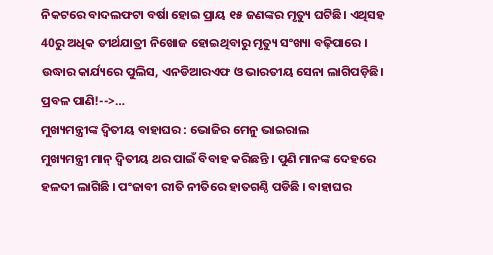ନିକଟରେ ବାଦଲଫଟା ବର୍ଷା ହୋଇ ପ୍ରାୟ ୧୫ ଜଣଙ୍କର ମୃତ୍ୟୁ ଘଟିଛି। ଏଥିସହ 40ରୁ ଅଧିକ ତୀର୍ଥଯାତ୍ରୀ ନିଖୋଜ ହୋଇଥିବାରୁ ମୃତ୍ୟୁ ସଂଖ୍ୟା ବଢ଼ିପାରେ । ଉଦ୍ଧାର କାର୍ଯ୍ୟରେ ପୁଲିସ, ଏନଡିଆରଏଫ ଓ ଭାରତୀୟ ସେନା ଲାଗିପଡ଼ିଛି। ପ୍ରବଳ ପାଣି!-->…
ମୁଖ୍ୟମନ୍ତ୍ରୀଙ୍କ ଦ୍ବିତୀୟ ବାହାଘର : ଭୋଜିର ମେନୁ ଭାଇରାଲ
ମୁଖ୍ୟମନ୍ତ୍ରୀ ମାନ୍ ଦ୍ବିତୀୟ ଥର ପାଇଁ ବିବାହ କରିଛନ୍ତି । ପୁଣି ମାନଙ୍କ ଦେହରେ ହଳଦୀ ଲାଗିଛି । ପଂଜାବୀ ରୀତି ନୀତିରେ ହାତଗଣ୍ଠି ପଡିଛି । ବାହାଘର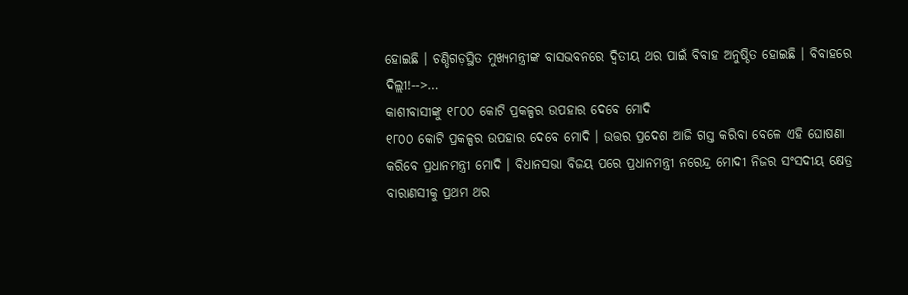ହୋଇଛି । ଚଣ୍ଡିଗଡ଼ସ୍ଥିତ ମୁଖ୍ୟମନ୍ତ୍ରୀଙ୍କ ବାସଭବନରେ ଦ୍ବିତୀୟ ଥର ପାଇଁ ବିବାହ ଅନୁଷ୍ଠିତ ହୋଇଛି । ବିବାହରେ ଦିଲ୍ଲୀ!-->…
କାଶୀବାସୀଙ୍କୁ ୧୮୦୦ କୋଟି ପ୍ରକଳ୍ପର ଉପହାର ଦେବେ ମୋଦି
୧୮୦୦ କୋଟି ପ୍ରକଳ୍ପର ଉପହାର ଦେବେ ମୋଦି । ଉତ୍ତର ପ୍ରଦେଶ ଆଜି ଗସ୍ତ କରିବା ବେଳେ ଏହି ଘୋଷଣା କରିବେ ପ୍ରଧାନମନ୍ତ୍ରୀ ମୋଦି । ବିଧାନସଭା ବିଜୟ ପରେ ପ୍ରଧାନମନ୍ତ୍ରୀ ନରେନ୍ଦ୍ର ମୋଦୀ ନିଜର ସଂସଦୀୟ କ୍ଷେତ୍ର ବାରାଣସୀକୁ ପ୍ରଥମ ଥର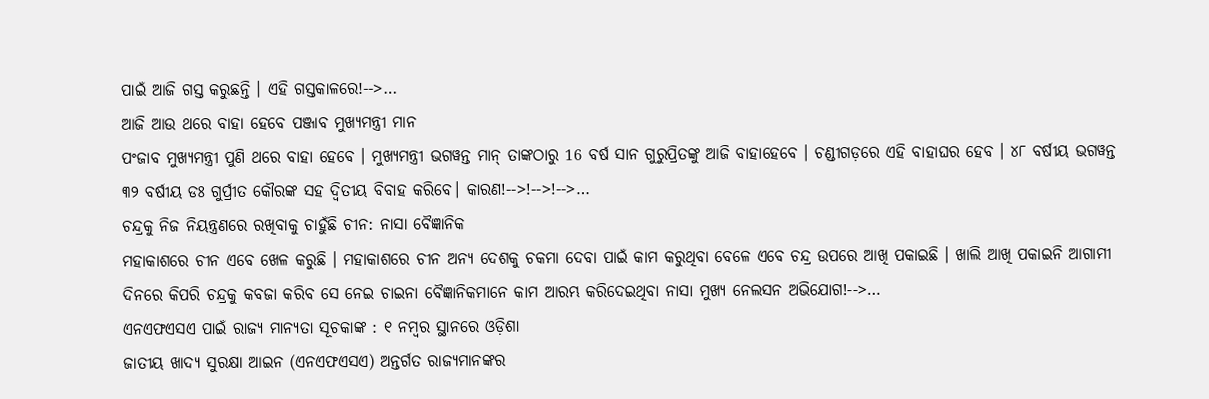ପାଇଁ ଆଜି ଗସ୍ତ କରୁଛନ୍ତି । ଏହି ଗସ୍ତକାଳରେ!-->…
ଆଜି ଆଉ ଥରେ ବାହା ହେବେ ପଞ୍ଜାବ ମୁଖ୍ୟମନ୍ତ୍ରୀ ମାନ
ପଂଜାବ ମୁଖ୍ୟମନ୍ତ୍ରୀ ପୁଣି ଥରେ ବାହା ହେବେ । ମୁଖ୍ୟମନ୍ତ୍ରୀ ଭଗୱନ୍ତ ମାନ୍ ତାଙ୍କଠାରୁ 16 ବର୍ଷ ସାନ ଗୁରୁପ୍ରିତଙ୍କୁ ଆଜି ବାହାହେବେ । ଚଣ୍ଡୀଗଡ଼ରେ ଏହି ବାହାଘର ହେବ । ୪୮ ବର୍ଷୀୟ ଭଗୱନ୍ତ ୩୨ ବର୍ଷୀୟ ଡଃ ଗୁର୍ପ୍ରୀତ କୌରଙ୍କ ସହ ଦ୍ୱିତୀୟ ବିବାହ କରିବେ। କାରଣ!-->!-->!-->…
ଚନ୍ଦ୍ରକୁ ନିଜ ନିୟନ୍ତ୍ରଣରେ ରଖିବାକୁ ଚାହୁଁଛି ଚୀନ: ନାସା ବୈଜ୍ଞାନିକ
ମହାକାଶରେ ଚୀନ ଏବେ ଖେଳ କରୁଛି । ମହାକାଶରେ ଚୀନ ଅନ୍ୟ ଦେଶକୁ ଚକମା ଦେବା ପାଇଁ କାମ କରୁଥିବା ବେଳେ ଏବେ ଚନ୍ଦ୍ର ଉପରେ ଆଖି ପକାଇଛି । ଖାଲି ଆଖି ପକାଇନି ଆଗାମୀ ଦିନରେ କିପରି ଚନ୍ଦ୍ରକୁ କବଜା କରିବ ସେ ନେଇ ଚାଇନା ବୈଜ୍ଞାନିକମାନେ କାମ ଆରମ୍ଭ କରିଦେଇଥିବା ନାସା ମୁଖ୍ୟ ନେଲସନ ଅଭିଯୋଗ!-->…
ଏନଏଫଏସଏ ପାଇଁ ରାଜ୍ୟ ମାନ୍ୟତା ସୂଚକାଙ୍କ : ୧ ନମ୍ବର ସ୍ଥାନରେ ଓଡ଼ିଶା
ଜାତୀୟ ଖାଦ୍ୟ ସୁରକ୍ଷା ଆଇନ (ଏନଏଫଏସଏ) ଅନ୍ତର୍ଗତ ରାଜ୍ୟମାନଙ୍କର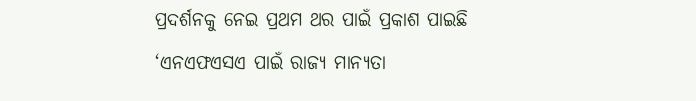ପ୍ରଦର୍ଶନକୁ ନେଇ ପ୍ରଥମ ଥର ପାଇଁ ପ୍ରକାଶ ପାଇଛି ‘ଏନଏଫଏସଏ ପାଇଁ ରାଜ୍ୟ ମାନ୍ୟତା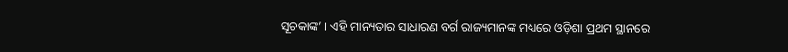ସୂଚକାଙ୍କ’ । ଏହି ମାନ୍ୟତାର ସାଧାରଣ ବର୍ଗ ରାଜ୍ୟମାନଙ୍କ ମଧ୍ୟରେ ଓଡ଼ିଶା ପ୍ରଥମ ସ୍ଥାନରେ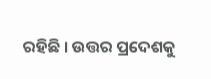ରହିଛି । ଉତ୍ତର ପ୍ରଦେଶକୁ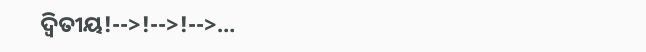ଦ୍ବିତୀୟ!-->!-->!-->…